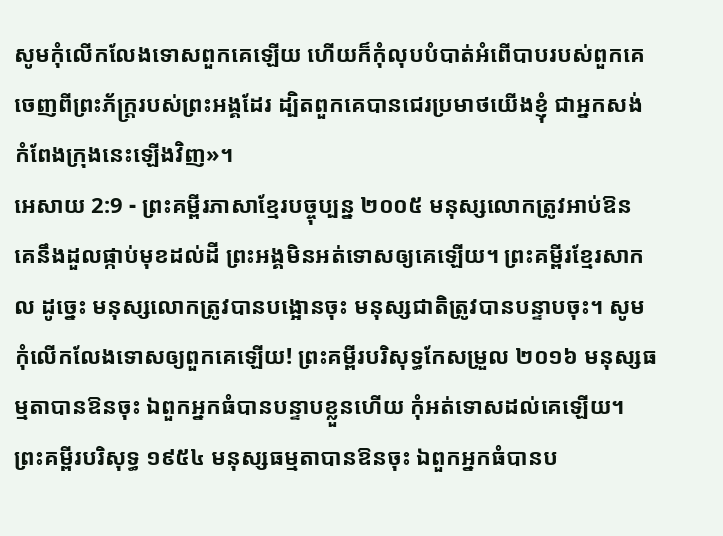សូមកុំលើកលែងទោសពួកគេឡើយ ហើយក៏កុំលុបបំបាត់អំពើបាបរបស់ពួកគេ ចេញពីព្រះភ័ក្ត្ររបស់ព្រះអង្គដែរ ដ្បិតពួកគេបានជេរប្រមាថយើងខ្ញុំ ជាអ្នកសង់កំពែងក្រុងនេះឡើងវិញ»។
អេសាយ 2:9 - ព្រះគម្ពីរភាសាខ្មែរបច្ចុប្បន្ន ២០០៥ មនុស្សលោកត្រូវអាប់ឱន គេនឹងដួលផ្កាប់មុខដល់ដី ព្រះអង្គមិនអត់ទោសឲ្យគេឡើយ។ ព្រះគម្ពីរខ្មែរសាកល ដូច្នេះ មនុស្សលោកត្រូវបានបង្អោនចុះ មនុស្សជាតិត្រូវបានបន្ទាបចុះ។ សូមកុំលើកលែងទោសឲ្យពួកគេឡើយ! ព្រះគម្ពីរបរិសុទ្ធកែសម្រួល ២០១៦ មនុស្សធម្មតាបានឱនចុះ ឯពួកអ្នកធំបានបន្ទាបខ្លួនហើយ កុំអត់ទោសដល់គេឡើយ។ ព្រះគម្ពីរបរិសុទ្ធ ១៩៥៤ មនុស្សធម្មតាបានឱនចុះ ឯពួកអ្នកធំបានប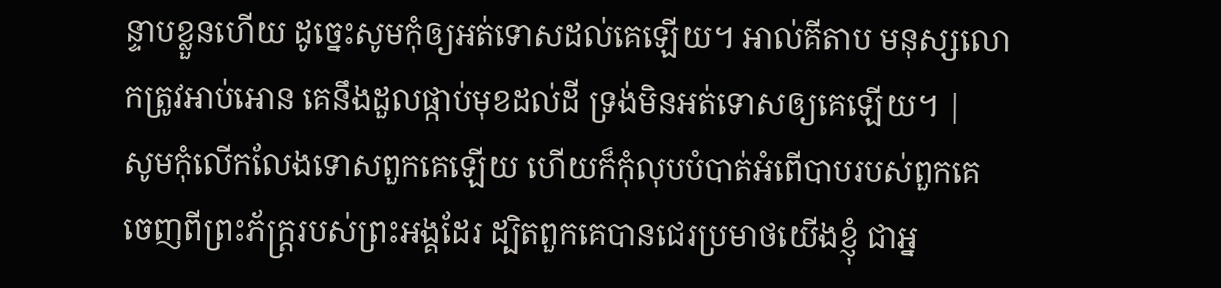ន្ទាបខ្លួនហើយ ដូច្នេះសូមកុំឲ្យអត់ទោសដល់គេឡើយ។ អាល់គីតាប មនុស្សលោកត្រូវអាប់អោន គេនឹងដួលផ្កាប់មុខដល់ដី ទ្រង់មិនអត់ទោសឲ្យគេឡើយ។ |
សូមកុំលើកលែងទោសពួកគេឡើយ ហើយក៏កុំលុបបំបាត់អំពើបាបរបស់ពួកគេ ចេញពីព្រះភ័ក្ត្ររបស់ព្រះអង្គដែរ ដ្បិតពួកគេបានជេរប្រមាថយើងខ្ញុំ ជាអ្ន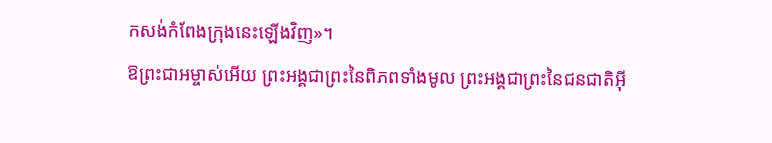កសង់កំពែងក្រុងនេះឡើងវិញ»។
ឱព្រះជាអម្ចាស់អើយ ព្រះអង្គជាព្រះនៃពិភពទាំងមូល ព្រះអង្គជាព្រះនៃជនជាតិអ៊ី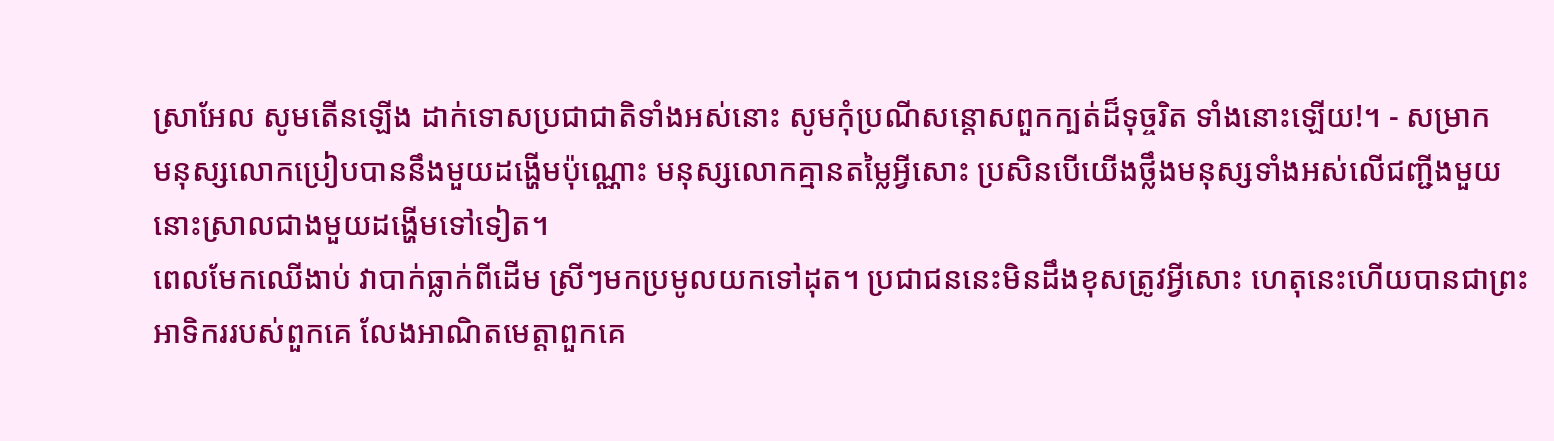ស្រាអែល សូមតើនឡើង ដាក់ទោសប្រជាជាតិទាំងអស់នោះ សូមកុំប្រណីសន្ដោសពួកក្បត់ដ៏ទុច្ចរិត ទាំងនោះឡើយ!។ - សម្រាក
មនុស្សលោកប្រៀបបាននឹងមួយដង្ហើមប៉ុណ្ណោះ មនុស្សលោកគ្មានតម្លៃអ្វីសោះ ប្រសិនបើយើងថ្លឹងមនុស្សទាំងអស់លើជញ្ជីងមួយ នោះស្រាលជាងមួយដង្ហើមទៅទៀត។
ពេលមែកឈើងាប់ វាបាក់ធ្លាក់ពីដើម ស្រីៗមកប្រមូលយកទៅដុត។ ប្រជាជននេះមិនដឹងខុសត្រូវអ្វីសោះ ហេតុនេះហើយបានជាព្រះអាទិកររបស់ពួកគេ លែងអាណិតមេត្តាពួកគេ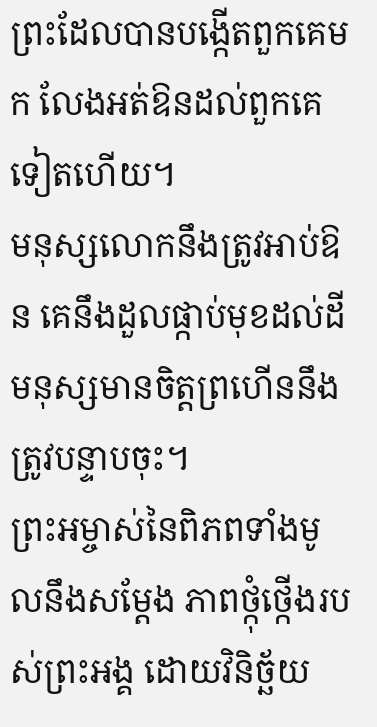ព្រះដែលបានបង្កើតពួកគេមក លែងអត់ឱនដល់ពួកគេទៀតហើយ។
មនុស្សលោកនឹងត្រូវអាប់ឱន គេនឹងដួលផ្កាប់មុខដល់ដី មនុស្សមានចិត្តព្រហើននឹងត្រូវបន្ទាបចុះ។
ព្រះអម្ចាស់នៃពិភពទាំងមូលនឹងសម្តែង ភាពថ្កុំថ្កើងរបស់ព្រះអង្គ ដោយវិនិច្ឆ័យ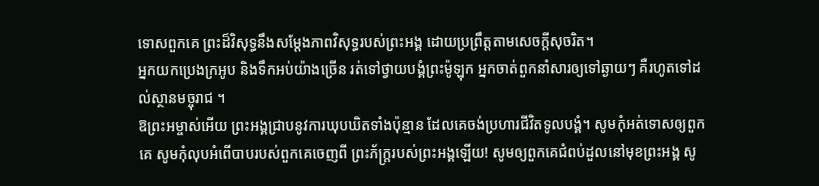ទោសពួកគេ ព្រះដ៏វិសុទ្ធនឹងសម្តែងភាពវិសុទ្ធរបស់ព្រះអង្គ ដោយប្រព្រឹត្តតាមសេចក្ដីសុចរិត។
អ្នកយកប្រេងក្រអូប និងទឹកអប់យ៉ាងច្រើន រត់ទៅថ្វាយបង្គំព្រះម៉ូឡុក អ្នកចាត់ពួកនាំសារឲ្យទៅឆ្ងាយៗ គឺរហូតទៅដល់ស្ថានមច្ចុរាជ ។
ឱព្រះអម្ចាស់អើយ ព្រះអង្គជ្រាបនូវការឃុបឃិតទាំងប៉ុន្មាន ដែលគេចង់ប្រហារជីវិតទូលបង្គំ។ សូមកុំអត់ទោសឲ្យពួកគេ សូមកុំលុបអំពើបាបរបស់ពួកគេចេញពី ព្រះភ័ក្ត្ររបស់ព្រះអង្គឡើយ! សូមឲ្យពួកគេជំពប់ដួលនៅមុខព្រះអង្គ សូ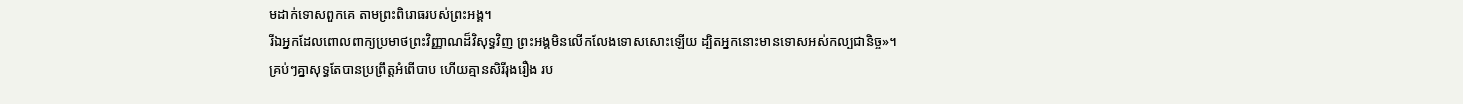មដាក់ទោសពួកគេ តាមព្រះពិរោធរបស់ព្រះអង្គ។
រីឯអ្នកដែលពោលពាក្យប្រមាថព្រះវិញ្ញាណដ៏វិសុទ្ធវិញ ព្រះអង្គមិនលើកលែងទោសសោះឡើយ ដ្បិតអ្នកនោះមានទោសអស់កល្បជានិច្ច»។
គ្រប់ៗគ្នាសុទ្ធតែបានប្រព្រឹត្តអំពើបាប ហើយគ្មានសិរីរុងរឿង រប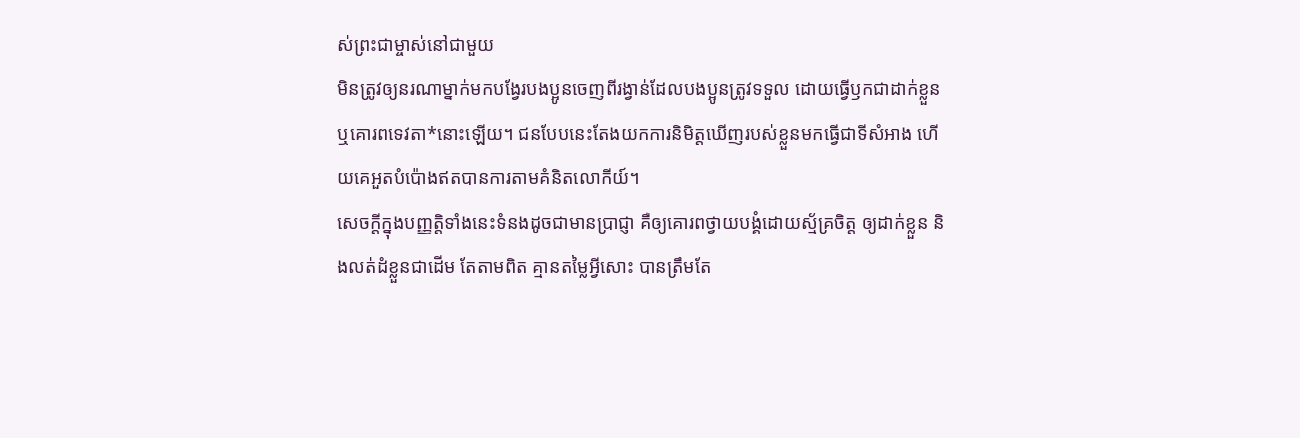ស់ព្រះជាម្ចាស់នៅជាមួយ
មិនត្រូវឲ្យនរណាម្នាក់មកបង្វែរបងប្អូនចេញពីរង្វាន់ដែលបងប្អូនត្រូវទទួល ដោយធ្វើឫកជាដាក់ខ្លួន ឬគោរពទេវតា*នោះឡើយ។ ជនបែបនេះតែងយកការនិមិត្តឃើញរបស់ខ្លួនមកធ្វើជាទីសំអាង ហើយគេអួតបំប៉ោងឥតបានការតាមគំនិតលោកីយ៍។
សេចក្ដីក្នុងបញ្ញត្តិទាំងនេះទំនងដូចជាមានប្រាជ្ញា គឺឲ្យគោរពថ្វាយបង្គំដោយស្ម័គ្រចិត្ត ឲ្យដាក់ខ្លួន និងលត់ដំខ្លួនជាដើម តែតាមពិត គ្មានតម្លៃអ្វីសោះ បានត្រឹមតែ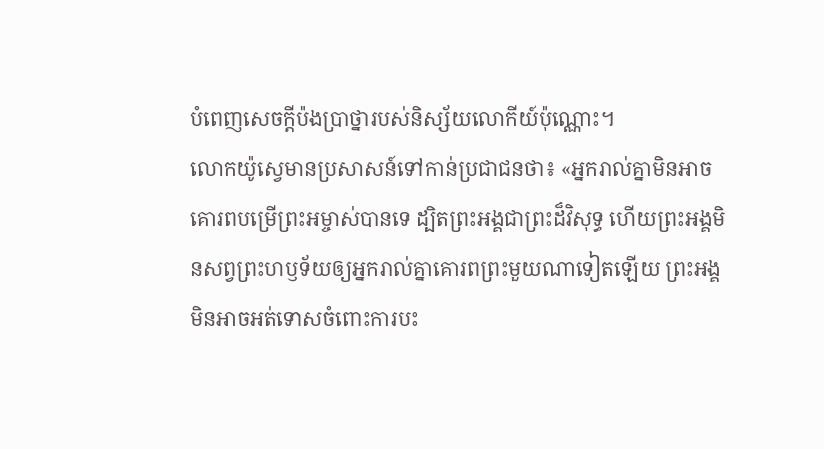បំពេញសេចក្ដីប៉ងប្រាថ្នារបស់និស្ស័យលោកីយ៍ប៉ុណ្ណោះ។
លោកយ៉ូស្វេមានប្រសាសន៍ទៅកាន់ប្រជាជនថា៖ «អ្នករាល់គ្នាមិនអាចគោរពបម្រើព្រះអម្ចាស់បានទេ ដ្បិតព្រះអង្គជាព្រះដ៏វិសុទ្ធ ហើយព្រះអង្គមិនសព្វព្រះហឫទ័យឲ្យអ្នករាល់គ្នាគោរពព្រះមួយណាទៀតឡើយ ព្រះអង្គមិនអាចអត់ទោសចំពោះការបះ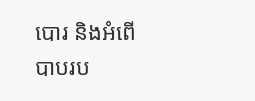បោរ និងអំពើបាបរប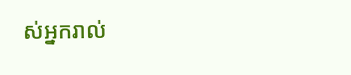ស់អ្នករាល់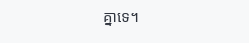គ្នាទេ។